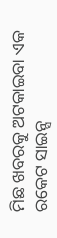ମିଛ ଖବରକୁ ଅଟକାଇବା ଏକ ରକେଟ ସାଇନ୍ସ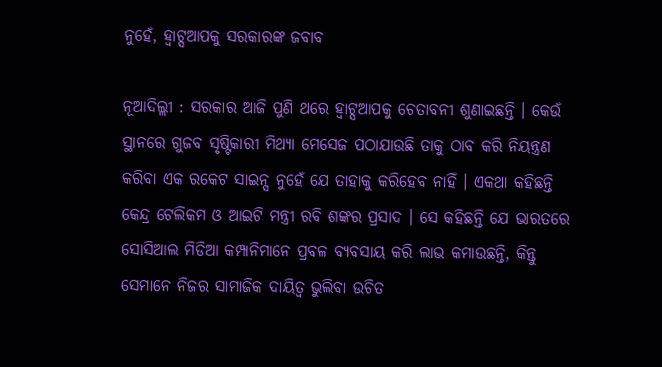ନୁହେଁ, ହ୍ଵାଟ୍ସଆପକୁ ସରକାରଙ୍କ ଜବାବ

ନୂଆଦିଲ୍ଲୀ : ସରକାର ଆଜି ପୁଣି ଥରେ ହ୍ଵାଟ୍ସଆପକୁ ଚେତାବନୀ ଶୁଣାଇଛନ୍ତି । କେଉଁ ସ୍ଥାନରେ ଗୁଜବ ସୃଷ୍ଟିକାରୀ ମିଥ୍ୟା ମେସେଜ ପଠାଯାଉଛି ତାକୁ ଠାବ କରି ନିୟନ୍ତ୍ରଣ କରିବା ଏକ ରକେଟ ସାଇନ୍ସ ନୁହେଁ ଯେ ତାହାକୁ କରିହେବ ନାହିଁ । ଏକଥା କହିଛନ୍ତି କେନ୍ଦ୍ର ଟେଲିକମ ଓ ଆଇଟି ମନ୍ତ୍ରୀ ରବି ଶଙ୍କର ପ୍ରସାଦ । ସେ କହିଛନ୍ତି ଯେ ଭାରତରେ ସୋସିଆଲ ମିଡିଆ କମ୍ପାନିମାନେ ପ୍ରବଳ ବ୍ୟବସାୟ କରି ଲାଭ କମାଉଛନ୍ତି, କିନ୍ତୁ ସେମାନେ ନିଜର ସାମାଜିକ ଦାୟିତ୍ୱ ଭୁଲିବା ଉଚିତ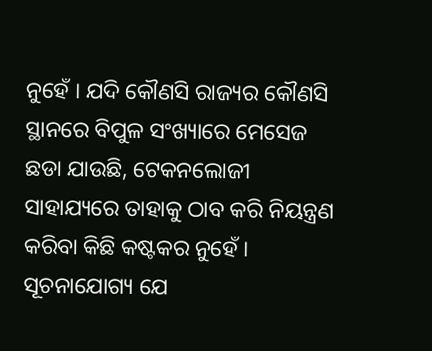ନୁହେଁ । ଯଦି କୌଣସି ରାଜ୍ୟର କୌଣସି ସ୍ଥାନରେ ବିପୁଳ ସଂଖ୍ୟାରେ ମେସେଜ ଛଡା ଯାଉଛି, ଟେକନଲୋଜୀ ସାହାଯ୍ୟରେ ତାହାକୁ ଠାବ କରି ନିୟନ୍ତ୍ରଣ କରିବା କିଛି କଷ୍ଟକର ନୁହେଁ । ସୂଚନାଯୋଗ୍ୟ ଯେ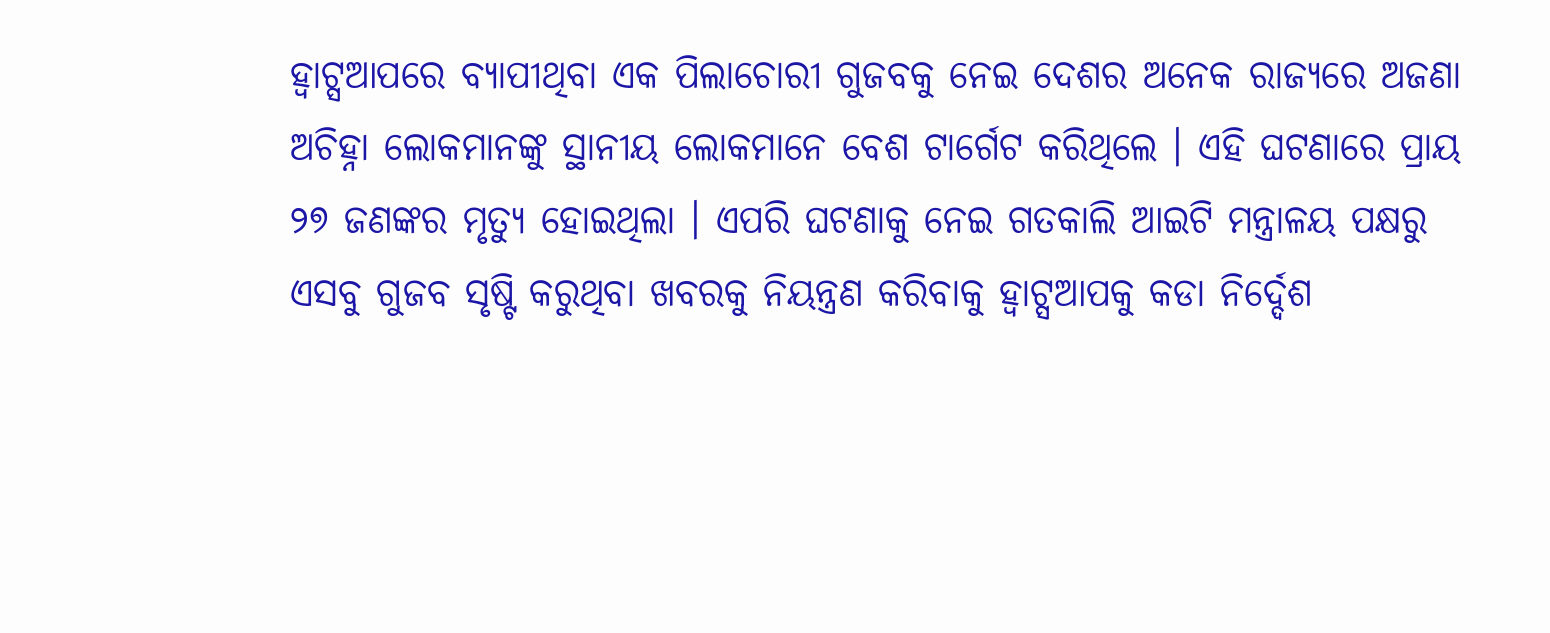ହ୍ଵାଟ୍ସଆପରେ ବ୍ୟାପୀଥିବା ଏକ ପିଲାଚୋରୀ ଗୁଜବକୁ ନେଇ ଦେଶର ଅନେକ ରାଜ୍ୟରେ ଅଜଣା ଅଚିହ୍ନା ଲୋକମାନଙ୍କୁ ସ୍ଥାନୀୟ ଲୋକମାନେ ବେଶ ଟାର୍ଗେଟ କରିଥିଲେ । ଏହି ଘଟଣାରେ ପ୍ରାୟ ୨୭ ଜଣଙ୍କର ମୃତ୍ୟୁ ହୋଇଥିଲା । ଏପରି ଘଟଣାକୁ ନେଇ ଗତକାଲି ଆଇଟି ମନ୍ତ୍ରାଳୟ ପକ୍ଷରୁ ଏସବୁ ଗୁଜବ ସୃଷ୍ଟି କରୁଥିବା ଖବରକୁ ନିୟନ୍ତ୍ରଣ କରିବାକୁ ହ୍ଵାଟ୍ସଆପକୁ କଡା ନିର୍ଦ୍ଦେଶ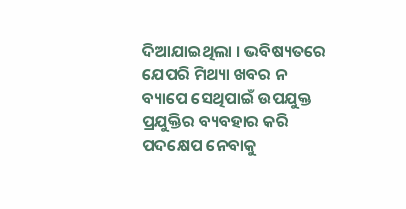ଦିଆଯାଇଥିଲା । ଭବିଷ୍ୟତରେ ଯେପରି ମିଥ୍ୟା ଖବର ନ ବ୍ୟାପେ ସେଥିପାଇଁ ଉପଯୁକ୍ତ ପ୍ରଯୁକ୍ତିର ବ୍ୟବହାର କରି ପଦକ୍ଷେପ ନେବାକୁ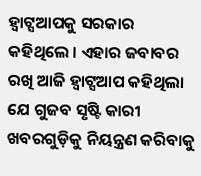ହ୍ଵାଟ୍ସଆପକୁ ସରକାର କହିଥିଲେ । ଏହାର ଜବାବର ରଖି ଆଜି ହ୍ଵାଟ୍ସଆପ କହିଥିଲା ଯେ ଗୁଜବ ସୃଷ୍ଟି କାରୀ ଖବରଗୁଡ଼ିକୁ ନିୟନ୍ତ୍ରଣ କରିବାକୁ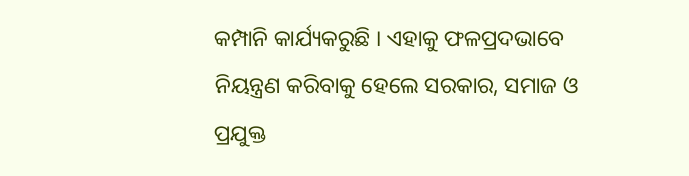କମ୍ପାନି କାର୍ଯ୍ୟକରୁଛି । ଏହାକୁ ଫଳପ୍ରଦଭାବେ ନିୟନ୍ତ୍ରଣ କରିବାକୁ ହେଲେ ସରକାର, ସମାଜ ଓ ପ୍ରଯୁକ୍ତ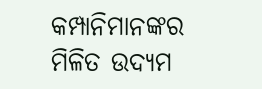କମ୍ପାନିମାନଙ୍କର ମିଳିତ ଉଦ୍ୟମ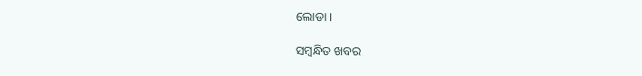ଲୋଡା ।

ସମ୍ବନ୍ଧିତ ଖବର